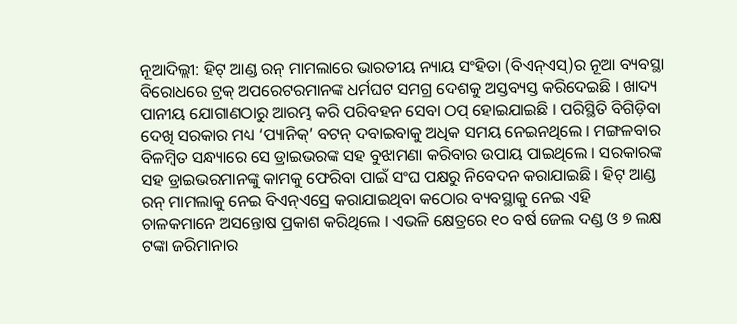ନୂଆଦିଲ୍ଲୀ: ହିଟ୍ ଆଣ୍ଡ ରନ୍ ମାମଲାରେ ଭାରତୀୟ ନ୍ୟାୟ ସଂହିତା (ବିଏନ୍ଏସ୍)ର ନୂଆ ବ୍ୟବସ୍ଥା ବିରୋଧରେ ଟ୍ରକ୍ ଅପରେଟରମାନଙ୍କ ଧର୍ମଘଟ ସମଗ୍ର ଦେଶକୁ ଅସ୍ତବ୍ୟସ୍ତ କରିଦେଇଛି । ଖାଦ୍ୟ ପାନୀୟ ଯୋଗାଣଠାରୁ ଆରମ୍ଭ କରି ପରିବହନ ସେବା ଠପ୍ ହୋଇଯାଇଛି । ପରିସ୍ଥିତି ବିଗିଡ଼ିବା ଦେଖି ସରକାର ମଧ୍ୟ ‘ପ୍ୟାନିକ୍’ ବଟନ୍ ଦବାଇବାକୁ ଅଧିକ ସମୟ ନେଇନଥିଲେ । ମଙ୍ଗଳବାର ବିଳମ୍ବିତ ସନ୍ଧ୍ୟାରେ ସେ ଡ୍ରାଇଭରଙ୍କ ସହ ବୁଝାମଣା କରିବାର ଉପାୟ ପାଇଥିଲେ । ସରକାରଙ୍କ ସହ ଡ୍ରାଇଭରମାନଙ୍କୁ କାମକୁ ଫେରିବା ପାଇଁ ସଂଘ ପକ୍ଷରୁ ନିବେଦନ କରାଯାଇଛି । ହିଟ୍ ଆଣ୍ଡ ରନ୍ ମାମଲାକୁ ନେଇ ବିଏନ୍ଏସ୍ରେ କରାଯାଇଥିବା କଠୋର ବ୍ୟବସ୍ଥାକୁ ନେଇ ଏହି ଚାଳକମାନେ ଅସନ୍ତୋଷ ପ୍ରକାଶ କରିଥିଲେ । ଏଭଳି କ୍ଷେତ୍ରରେ ୧୦ ବର୍ଷ ଜେଲ ଦଣ୍ଡ ଓ ୭ ଲକ୍ଷ ଟଙ୍କା ଜରିମାନାର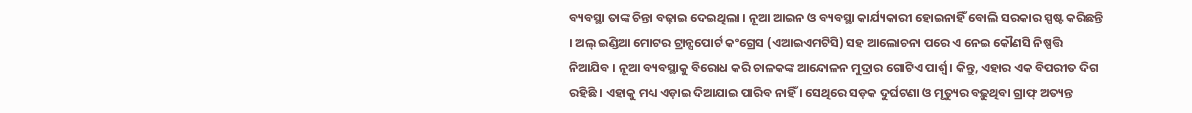ବ୍ୟବସ୍ଥା ତାଙ୍କ ଚିନ୍ତା ବଢ଼ାଇ ଦେଇଥିଲା । ନୂଆ ଆଇନ ଓ ବ୍ୟବସ୍ଥା କାର୍ଯ୍ୟକାରୀ ହୋଇନାହିଁ ବୋଲି ସରକାର ସ୍ପଷ୍ଟ କରିଛନ୍ତି । ଅଲ୍ ଇଣ୍ଡିଆ ମୋଟର ଟ୍ରାନ୍ସପୋର୍ଟ କଂଗ୍ରେସ (ଏଆଇଏମଟିସି) ସହ ଆଲୋଚନା ପରେ ଏ ନେଇ କୌଣସି ନିଷ୍ପତ୍ତି ନିଆଯିବ । ନୂଆ ବ୍ୟବସ୍ଥାକୁ ବିରୋଧ କରି ଚାଳକଙ୍କ ଆନ୍ଦୋଳନ ମୁଦ୍ରାର ଗୋଟିଏ ପାର୍ଶ୍ୱ । କିନ୍ତୁ, ଏହାର ଏକ ବିପରୀତ ଦିଗ ରହିଛି । ଏହାକୁ ମଧ୍ୟ ଏଡ଼ାଇ ଦିଆଯାଇ ପାରିବ ନାହିଁ । ସେଥିରେ ସଡ଼କ ଦୁର୍ଘଟଣା ଓ ମୃତ୍ୟୁର ବଢ଼ୁଥିବା ଗ୍ରାଫ୍ ଅତ୍ୟନ୍ତ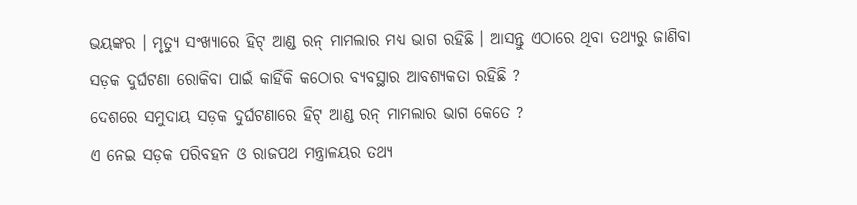ଭୟଙ୍କର । ମୃତ୍ୟୁ ସଂଖ୍ୟାରେ ହିଟ୍ ଆଣ୍ଡ ରନ୍ ମାମଲାର ମଧ୍ୟ ଭାଗ ରହିଛି । ଆସନ୍ତୁ ଏଠାରେ ଥିବା ତଥ୍ୟରୁ ଜାଣିବା ସଡ଼କ ଦୁର୍ଘଟଣା ରୋକିବା ପାଇଁ କାହିଁକି କଠୋର ବ୍ୟବସ୍ଥାର ଆବଶ୍ୟକତା ରହିଛି ?
ଦେଶରେ ସମୁଦାୟ ସଡ଼କ ଦୁର୍ଘଟଣାରେ ହିଟ୍ ଆଣ୍ଡ ରନ୍ ମାମଲାର ଭାଗ କେତେ ?
ଏ ନେଇ ସଡ଼କ ପରିବହନ ଓ ରାଜପଥ ମନ୍ତ୍ରାଳୟର ତଥ୍ୟ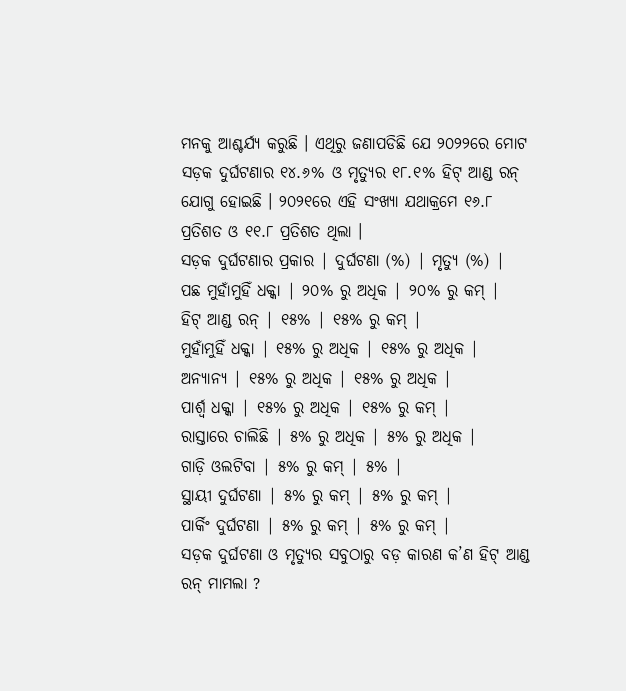ମନକୁ ଆଶ୍ଚର୍ଯ୍ୟ କରୁଛି । ଏଥିରୁ ଜଣାପଡିଛି ଯେ ୨୦୨୨ରେ ମୋଟ ସଡ଼କ ଦୁର୍ଘଟଣାର ୧୪.୬% ଓ ମୃତ୍ୟୁର ୧୮.୧% ହିଟ୍ ଆଣ୍ଡ ରନ୍ ଯୋଗୁ ହୋଇଛି । ୨୦୨୧ରେ ଏହି ସଂଖ୍ୟା ଯଥାକ୍ରମେ ୧୬.୮ ପ୍ରତିଶତ ଓ ୧୧.୮ ପ୍ରତିଶତ ଥିଲା ।
ସଡ଼କ ଦୁର୍ଘଟଣାର ପ୍ରକାର | ଦୁର୍ଘଟଣା (%) | ମୃତ୍ୟୁ (%) |
ପଛ ମୁହାଁମୁହିଁ ଧକ୍କା | ୨୦% ରୁ ଅଧିକ | ୨୦% ରୁ କମ୍ |
ହିଟ୍ ଆଣ୍ଡ ରନ୍ | ୧୫% | ୧୫% ରୁ କମ୍ |
ମୁହାଁମୁହିଁ ଧକ୍କା | ୧୫% ରୁ ଅଧିକ | ୧୫% ରୁ ଅଧିକ |
ଅନ୍ୟାନ୍ୟ | ୧୫% ରୁ ଅଧିକ | ୧୫% ରୁ ଅଧିକ |
ପାର୍ଶ୍ୱ ଧକ୍କା | ୧୫% ରୁ ଅଧିକ | ୧୫% ରୁ କମ୍ |
ରାସ୍ତାରେ ଚାଲିଛି | ୫% ରୁ ଅଧିକ | ୫% ରୁ ଅଧିକ |
ଗାଡ଼ି ଓଲଟିବା | ୫% ରୁ କମ୍ | ୫% |
ସ୍ଥାୟୀ ଦୁର୍ଘଟଣା | ୫% ରୁ କମ୍ | ୫% ରୁ କମ୍ |
ପାର୍କିଂ ଦୁର୍ଘଟଣା | ୫% ରୁ କମ୍ | ୫% ରୁ କମ୍ |
ସଡ଼କ ଦୁର୍ଘଟଣା ଓ ମୃତ୍ୟୁର ସବୁଠାରୁ ବଡ଼ କାରଣ କ’ଣ ହିଟ୍ ଆଣ୍ଡ ରନ୍ ମାମଲା ?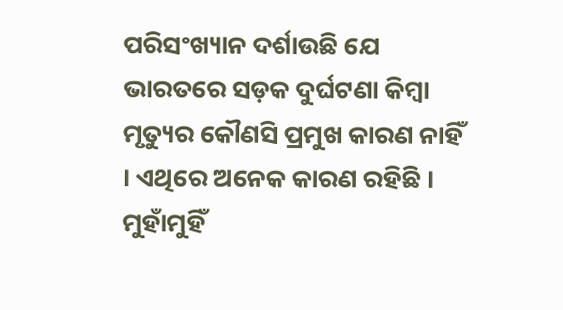ପରିସଂଖ୍ୟାନ ଦର୍ଶାଉଛି ଯେ ଭାରତରେ ସଡ଼କ ଦୁର୍ଘଟଣା କିମ୍ବା ମୃତ୍ୟୁର କୌଣସି ପ୍ରମୁଖ କାରଣ ନାହିଁ । ଏଥିରେ ଅନେକ କାରଣ ରହିଛି । ମୁହାଁମୁହିଁ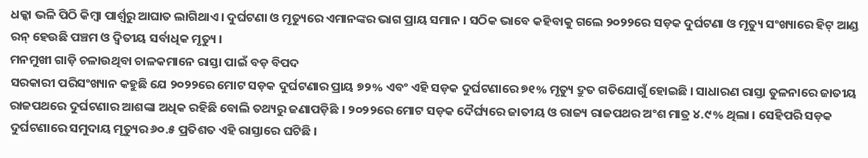ଧକ୍କା ଭଳି ପିଠି କିମ୍ବା ପାର୍ଶ୍ୱରୁ ଆଘାତ ଲାଗିଥାଏ । ଦୁର୍ଘଟଣା ଓ ମୃତ୍ୟୁରେ ଏମାନଙ୍କର ଭାଗ ପ୍ରାୟ ସମାନ । ସଠିକ ଭାବେ କହିବାକୁ ଗଲେ ୨୦୨୨ରେ ସଡ଼କ ଦୁର୍ଘଟଣା ଓ ମୃତ୍ୟୁ ସଂଖ୍ୟାରେ ହିଟ୍ ଆଣ୍ଡ ରନ୍ ହେଉଛି ପଞ୍ଚମ ଓ ଦ୍ୱିତୀୟ ସର୍ବାଧିକ ମୃତ୍ୟୁ ।
ମନମୁଖୀ ଗାଡ଼ି ଚଳାଉଥିବା ଚାଳକମାନେ ରାସ୍ତା ପାଇଁ ବଡ଼ ବିପଦ
ସରକାରୀ ପରିସଂଖ୍ୟାନ କହୁଛି ଯେ ୨୦୨୨ରେ ମୋଟ ସଡ଼କ ଦୁର୍ଘଟଣାର ପ୍ରାୟ ୭୨% ଏବଂ ଏହି ସଡ଼କ ଦୁର୍ଘଟଣାରେ ୭୧% ମୃତ୍ୟୁ ଦ୍ରୁତ ଗତିଯୋଗୁଁ ହୋଇଛି । ସାଧାରଣ ରାସ୍ତା ତୁଳନାରେ ଜାତୀୟ ରାଜପଥରେ ଦୁର୍ଘଟଣାର ଆଶଙ୍କା ଅଧିକ ରହିଛି ବୋଲି ତଥ୍ୟରୁ ଜଣାପଡ଼ିଛି । ୨୦୨୨ରେ ମୋଟ ସଡ଼କ ଦୈର୍ଘ୍ୟରେ ଜାତୀୟ ଓ ରାଜ୍ୟ ରାଜପଥର ଅଂଶ ମାତ୍ର ୪.୯% ଥିଲା । ସେହିପରି ସଡ଼କ ଦୁର୍ଘଟଣାରେ ସମୁଦାୟ ମୃତ୍ୟୁର ୬୦.୫ ପ୍ରତିଶତ ଏହି ରାସ୍ତାରେ ଘଟିଛି ।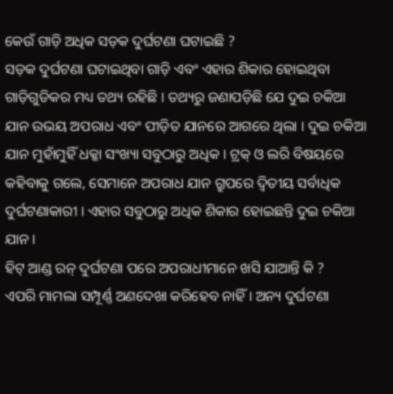କେଉଁ ଗାଡ଼ି ଅଧିକ ସଡ଼କ ଦୁର୍ଘଟଣା ଘଟାଇଛି ?
ସଡ଼କ ଦୁର୍ଘଟଣା ଘଟାଇଥିବା ଗାଡ଼ି ଏବଂ ଏହାର ଶିକାର ହୋଇଥିବା ଗାଡ଼ିଗୁଡିକର ମଧ୍ୟ ତଥ୍ୟ ରହିଛି । ତଥ୍ୟରୁ ଜଣାପଡ଼ିଛି ଯେ ଦୁଇ ଚକିଆ ଯାନ ଉଭୟ ଅପରାଧ ଏବଂ ପୀଡ଼ିତ ଯାନରେ ଆଗରେ ଥିଲା । ଦୁଇ ଚକିଆ ଯାନ ମୁହାଁମୁହିଁ ଧକ୍କା ସଂଖ୍ୟା ସବୁଠାରୁ ଅଧିକ । ଟ୍ରକ୍ ଓ ଲରି ବିଷୟରେ କହିବାକୁ ଗଲେ, ସେମାନେ ଅପରାଧ ଯାନ ଗ୍ରୁପରେ ଦ୍ୱିତୀୟ ସର୍ବାଧିକ ଦୁର୍ଘଟଣାକାରୀ । ଏହାର ସବୁଠାରୁ ଅଧିକ ଶିକାର ହୋଇଛନ୍ତି ଦୁଇ ଚକିଆ ଯାନ ।
ହିଟ୍ ଆଣ୍ଡ ରନ୍ ଦୁର୍ଘଟଣା ପରେ ଅପରାଧୀମାନେ ଖସି ଯାଆନ୍ତି କି ?
ଏପରି ମାମଲା ସମ୍ପୂର୍ଣ୍ଣ ଅଣଦେଖା କରିହେବ ନାହିଁ । ଅନ୍ୟ ଦୁର୍ଘଟଣା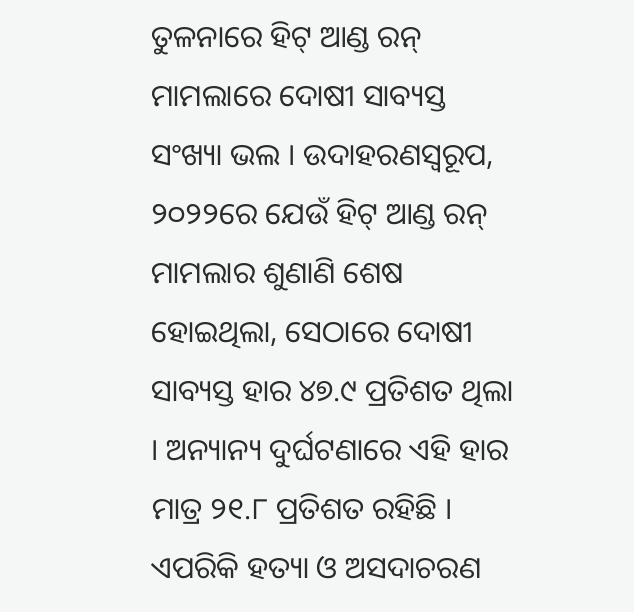ତୁଳନାରେ ହିଟ୍ ଆଣ୍ଡ ରନ୍ ମାମଲାରେ ଦୋଷୀ ସାବ୍ୟସ୍ତ ସଂଖ୍ୟା ଭଲ । ଉଦାହରଣସ୍ୱରୂପ, ୨୦୨୨ରେ ଯେଉଁ ହିଟ୍ ଆଣ୍ଡ ରନ୍ ମାମଲାର ଶୁଣାଣି ଶେଷ ହୋଇଥିଲା, ସେଠାରେ ଦୋଷୀ ସାବ୍ୟସ୍ତ ହାର ୪୭.୯ ପ୍ରତିଶତ ଥିଲା । ଅନ୍ୟାନ୍ୟ ଦୁର୍ଘଟଣାରେ ଏହି ହାର ମାତ୍ର ୨୧.୮ ପ୍ରତିଶତ ରହିଛି । ଏପରିକି ହତ୍ୟା ଓ ଅସଦାଚରଣ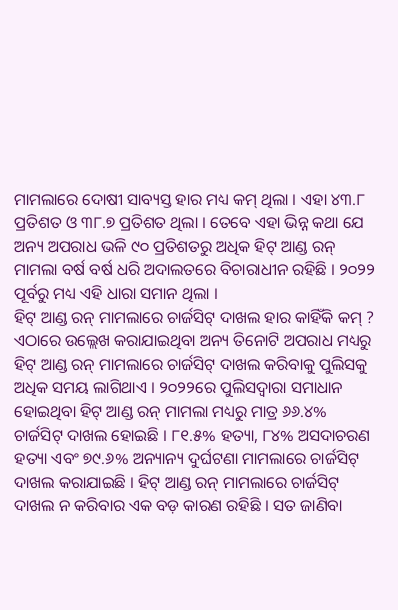ମାମଲାରେ ଦୋଷୀ ସାବ୍ୟସ୍ତ ହାର ମଧ୍ୟ କମ୍ ଥିଲା । ଏହା ୪୩.୮ ପ୍ରତିଶତ ଓ ୩୮.୭ ପ୍ରତିଶତ ଥିଲା । ତେବେ ଏହା ଭିନ୍ନ କଥା ଯେ ଅନ୍ୟ ଅପରାଧ ଭଳି ୯୦ ପ୍ରତିଶତରୁ ଅଧିକ ହିଟ୍ ଆଣ୍ଡ ରନ୍ ମାମଲା ବର୍ଷ ବର୍ଷ ଧରି ଅଦାଲତରେ ବିଚାରାଧୀନ ରହିଛି । ୨୦୨୨ ପୂର୍ବରୁ ମଧ୍ୟ ଏହି ଧାରା ସମାନ ଥିଲା ।
ହିଟ୍ ଆଣ୍ଡ ରନ୍ ମାମଲାରେ ଚାର୍ଜସିଟ୍ ଦାଖଲ ହାର କାହିଁକି କମ୍ ?
ଏଠାରେ ଉଲ୍ଲେଖ କରାଯାଇଥିବା ଅନ୍ୟ ତିନୋଟି ଅପରାଧ ମଧ୍ୟରୁ ହିଟ୍ ଆଣ୍ଡ ରନ୍ ମାମଲାରେ ଚାର୍ଜସିଟ୍ ଦାଖଲ କରିବାକୁ ପୁଲିସକୁ ଅଧିକ ସମୟ ଲାଗିଥାଏ । ୨୦୨୨ରେ ପୁଲିସଦ୍ୱାରା ସମାଧାନ ହୋଇଥିବା ହିଟ୍ ଆଣ୍ଡ ରନ୍ ମାମଲା ମଧ୍ୟରୁ ମାତ୍ର ୬୬.୪% ଚାର୍ଜସିଟ୍ ଦାଖଲ ହୋଇଛି । ୮୧.୫% ହତ୍ୟା, ୮୪% ଅସଦାଚରଣ ହତ୍ୟା ଏବଂ ୭୯.୬% ଅନ୍ୟାନ୍ୟ ଦୁର୍ଘଟଣା ମାମଲାରେ ଚାର୍ଜସିଟ୍ ଦାଖଲ କରାଯାଇଛି । ହିଟ୍ ଆଣ୍ଡ ରନ୍ ମାମଲାରେ ଚାର୍ଜସିଟ୍ ଦାଖଲ ନ କରିବାର ଏକ ବଡ଼ କାରଣ ରହିଛି । ସତ ଜାଣିବା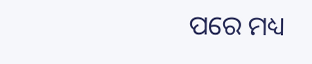ପରେ ମଧ୍ୟ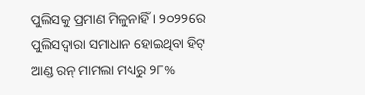ପୁଲିସକୁ ପ୍ରମାଣ ମିଳୁନାହିଁ । ୨୦୨୨ରେ ପୁଲିସଦ୍ୱାରା ସମାଧାନ ହୋଇଥିବା ହିଟ୍ ଆଣ୍ଡ ରନ୍ ମାମଲା ମଧ୍ୟରୁ ୨୮%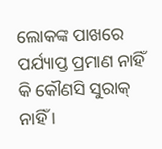ଲୋକଙ୍କ ପାଖରେ ପର୍ଯ୍ୟାପ୍ତ ପ୍ରମାଣ ନାହିଁ କି କୌଣସି ସୁରାକ୍ ନାହିଁ ।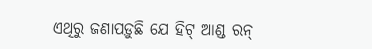ଏଥିରୁ ଜଣାପଡ଼ୁଛି ଯେ ହିଟ୍ ଆଣ୍ଡ ରନ୍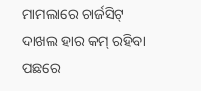ମାମଲାରେ ଚାର୍ଜସିଟ୍ ଦାଖଲ ହାର କମ୍ ରହିବା ପଛରେ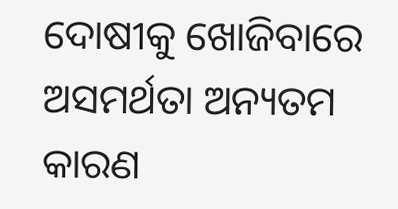ଦୋଷୀକୁ ଖୋଜିବାରେ ଅସମର୍ଥତା ଅନ୍ୟତମ କାରଣ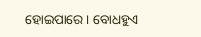ହୋଇପାରେ । ବୋଧହୁଏ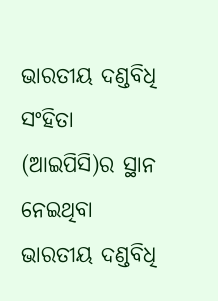ଭାରତୀୟ ଦଣ୍ଡବିଧି ସଂହିତା (ଆଇପିସି)ର ସ୍ଥାନ ନେଇଥିବା ଭାରତୀୟ ଦଣ୍ଡବିଧି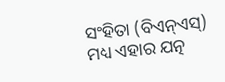ସଂହିତା (ବିଏନ୍ଏସ୍) ମଧ୍ୟ ଏହାର ଯତ୍ନ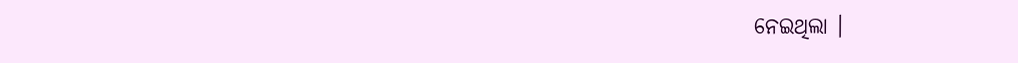ନେଇଥିଲା ।